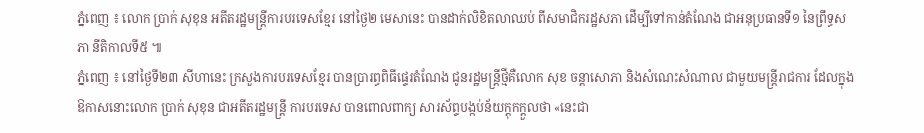ភ្នំពេញ ៖ លោក ប្រាក់ សុខុន អតីតរដ្ឋមន្រ្តីការបរទេសខ្មែរ នៅថ្ងៃ២ មេសានេះ បានដាក់លិខិតលាឈប់ ពីសមាជិករដ្ឋសភា ដើម្បីទៅកាន់តំណែង ជាអនុប្រធានទី១ នៃព្រឹទ្ធសភា នីតិកាលទី៥ ៕
ភ្នំពេញ ៖ នៅថ្ងៃទី២៣ សីហានេះ ក្រសួងការបរទេសខ្មែរ បានប្រារព្ធពិធីផ្ទេរតំណែង ជូនរដ្ឋមន្ត្រីថ្មីគឺលោក សុខ ចន្តាសោភា និងសំណេះសំណាល ជាមួយមន្ត្រីរាជការ ដែលក្នុងឱកាសនោះលោក ប្រាក់ សុខុន ជាអតីតរដ្ឋមន្ត្រី ការបរទេស បានពោលពាក្យ សារស័ព្ទបង្កប់ន័យក្តុកក្តួលថា «នេះជា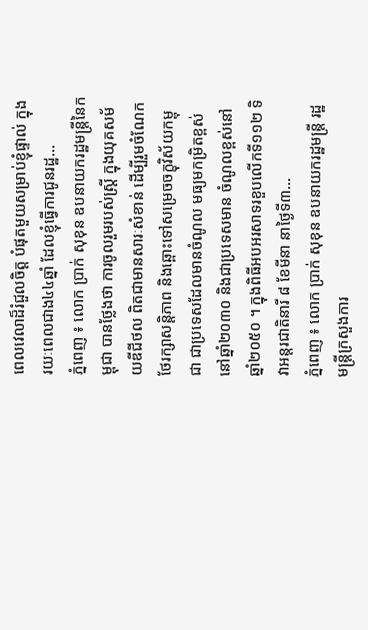ពេលវេលាដ៏រំជួលចិត្ត បំផុតមួយសម្រាប់ខ្ញុំផ្ទាល់ ក្នុងរយៈពេលជាង៤៤ឆ្នាំ ដែលខ្ញុំធ្វើការជូនរដ្ឋ...
ភ្នំពេញ ៖ លោក ប្រាក់ សុខុន ឧបនាយករដ្ឋមន្ត្រីនៃកម្ពុជា បានថ្លែងថា ការចូលរួមរបស់ស្រ្តី ក្នុងយុគសម័យឌីជីថល ពិតជាមានសារៈសំខាន់ ដើម្បីរួមចំណែកថែរក្សាសន្តិភាព និងឆ្ពោះទៅសម្រេចចក្ខុវិស័យកម្ពុជា ជាប្រទេសដែលមានចំណូល មធ្យមកម្រិតខ្ពស់នៅឆ្នាំ២០៣០ និងជាប្រទេសមាន ចំណូលខ្ពស់នៅឆ្នាំ២០៥០ ។ ក្នុងពិធីអបអរសាទរខួបលើកទី១១២ ទិវាអន្តរជាតិនារី ៨ ខែមីនា នាថ្ងៃទី៣...
ភ្នំពេញ ៖ លោក ប្រាក់ សុខុន ឧបនាយករដ្ឋមន្ត្រី រដ្ឋមន្ត្រីក្រសួងការ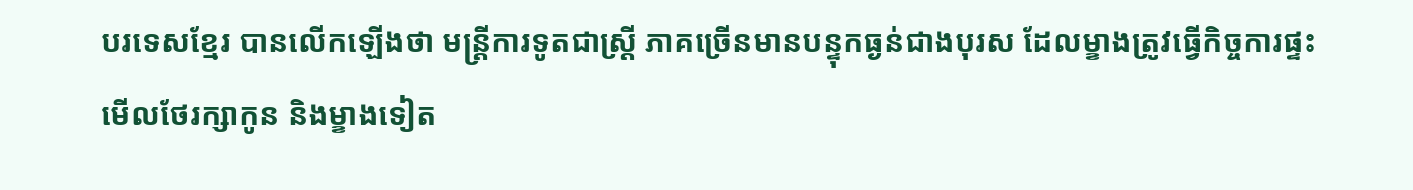បរទេសខ្មែរ បានលើកឡើងថា មន្ត្រីការទូតជាស្ត្រី ភាគច្រើនមានបន្ទុកធ្ងន់ជាងបុរស ដែលម្ខាងត្រូវធ្វើកិច្ចការផ្ទះ មើលថែរក្សាកូន និងម្ខាងទៀត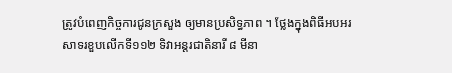ត្រូវបំពេញកិច្ចការជូនក្រសួង ឲ្យមានប្រសិទ្ធភាព ។ ថ្លែងក្នុងពិធីអបអរសាទរខួបលើកទី១១២ ទិវាអន្តរជាតិនារី ៨ មីនា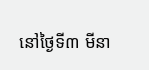នៅថ្ងៃទី៣ មីនា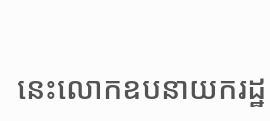នេះលោកឧបនាយករដ្ឋ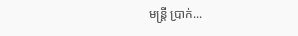មន្ត្រី ប្រាក់...